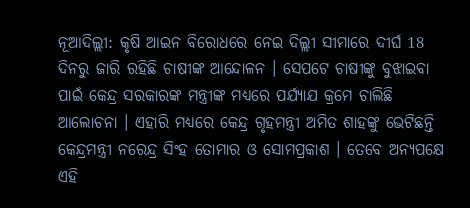ନୂଆଦିଲ୍ଲୀ: କୃଷି ଆଇନ ବିରୋଧରେ ନେଇ ଦିଲ୍ଲୀ ସୀମାରେ ଦୀର୍ଘ 18 ଦିନରୁ ଜାରି ରହିଛି ଚାଷୀଙ୍କ ଆନ୍ଦୋଳନ । ସେପଟେ ଚାଷୀଙ୍କୁ ବୁଝାଇବା ପାଇଁ କେନ୍ଦ୍ର ସରକାରଙ୍କ ମନ୍ତ୍ରୀଙ୍କ ମଧ୍ୟରେ ପର୍ଯ୍ୟାଯ କ୍ରମେ ଚାଲିଛି ଆଲୋଚନା । ଏହାରି ମଧ୍ୟରେ କେନ୍ଦ୍ର ଗୃହମନ୍ତ୍ରୀ ଅମିତ ଶାହଙ୍କୁ ଭେଟିଛନ୍ତି କେନ୍ଦ୍ରମନ୍ତ୍ରୀ ନରେନ୍ଦ୍ର ସିଂହ ତୋମାର ଓ ସୋମପ୍ରକାଶ । ତେବେ ଅନ୍ୟପକ୍ଷେ ଏହି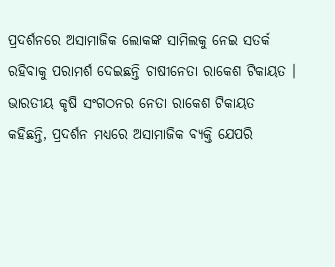ପ୍ରଦର୍ଶନରେ ଅସାମାଜିକ ଲୋକଙ୍କ ସାମିଲକୁ ନେଇ ସତର୍କ ରହିବାକୁ ପରାମର୍ଶ ଦେଇଛନ୍ତି ଚାଷୀନେତା ରାକେଶ ଟିକାୟତ ।
ଭାରତୀୟ କୃଷି ସଂଗଠନର ନେତା ରାକେଶ ଟିକାୟତ କହିଛନ୍ତି, ପ୍ରଦର୍ଶନ ମଧ୍ୟରେ ଅସାମାଜିକ ବ୍ୟକ୍ତି ଯେପରି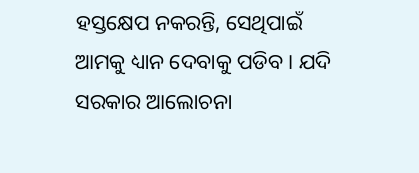ହସ୍ତକ୍ଷେପ ନକରନ୍ତି, ସେଥିପାଇଁ ଆମକୁ ଧ୍ୟାନ ଦେବାକୁ ପଡିବ । ଯଦି ସରକାର ଆଲୋଚନା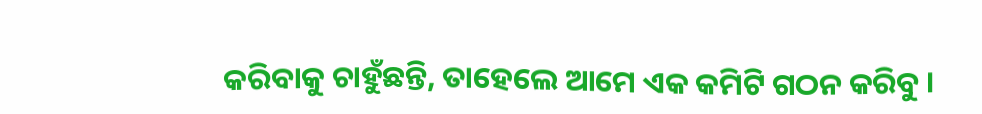କରିବାକୁ ଚାହୁଁଛନ୍ତି, ତାହେଲେ ଆମେ ଏକ କମିଟି ଗଠନ କରିବୁ ।